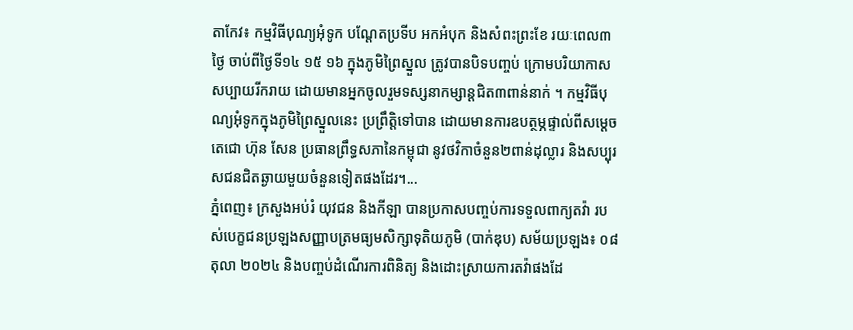តាកែវ៖ កម្មវិធីបុណ្យអុំទូក បណ្ដែតប្រទីប អកអំបុក និងសំពះព្រះខែ រយៈពេល៣ថ្ងៃ ចាប់ពីថ្ងៃទី១៤ ១៥ ១៦ ក្នុងភូមិព្រៃស្នួល ត្រូវបានបិទបញ្ចប់ ក្រោមបរិយាកាសសប្បាយរីករាយ ដោយមានអ្នកចូលរួមទស្សនាកម្សាន្តជិត៣ពាន់នាក់ ។ កម្មវិធីបុណ្យអុំទូកក្នុងភូមិព្រៃស្នួលនេះ ប្រព្រឹត្តិទៅបាន ដោយមានការឧបត្ថម្ភផ្ទាល់ពីសម្ដេចតេជោ ហ៊ុន សែន ប្រធានព្រឹទ្ធសភានៃកម្ពុជា នូវថវិកាចំនួន២ពាន់ដុល្លារ និងសប្បុរសជនជិតឆ្ងាយមួយចំនួនទៀតផងដែរ។...
ភ្នំពេញ៖ ក្រសួងអប់រំ យុវជន និងកីឡា បានប្រកាសបញ្ចប់ការទទួលពាក្យតវ៉ា របស់បេក្ខជនប្រឡងសញ្ញាបត្រមធ្យមសិក្សាទុតិយភូមិ (បាក់ឌុប) សម័យប្រឡង៖ ០៨ តុលា ២០២៤ និងបញ្ចប់ដំណើរការពិនិត្យ និងដោះស្រាយការតវ៉ាផងដែ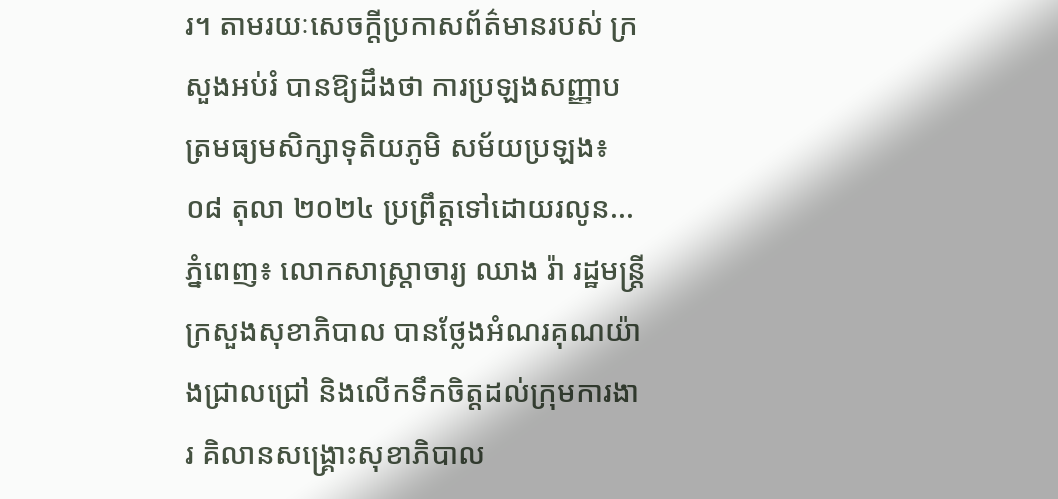រ។ តាមរយៈសេចក្ដីប្រកាសព័ត៌មានរបស់ ក្រសួងអប់រំ បានឱ្យដឹងថា ការប្រឡងសញ្ញាបត្រមធ្យមសិក្សាទុតិយភូមិ សម័យប្រឡង៖ ០៨ តុលា ២០២៤ ប្រព្រឹត្តទៅដោយរលូន...
ភ្នំពេញ៖ លោកសាស្រ្តាចារ្យ ឈាង រ៉ា រដ្ឋមន្រ្តីក្រសួងសុខាភិបាល បានថ្លែងអំណរគុណយ៉ាងជ្រាលជ្រៅ និងលើកទឹកចិត្តដល់ក្រុមការងារ គិលានសង្រ្គោះសុខាភិបាល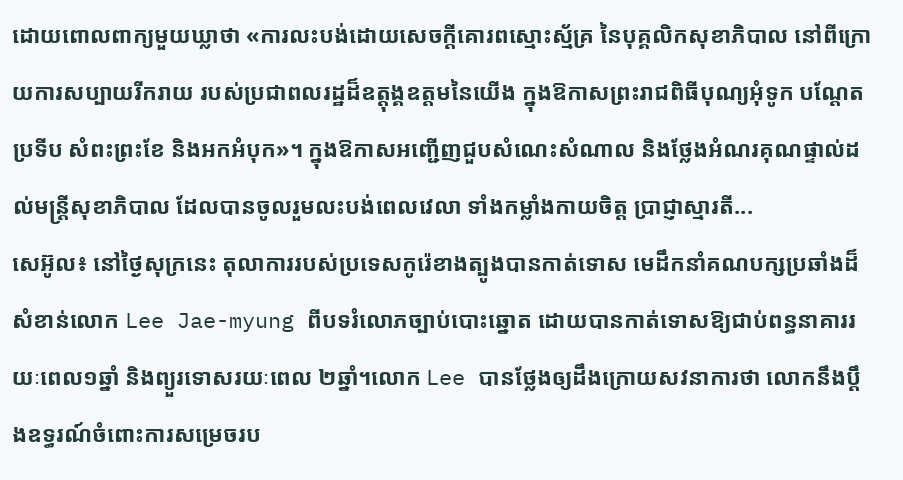ដោយពោលពាក្យមួយឃ្លាថា «ការលះបង់ដោយសេចក្តីគោរពស្មោះស្ម័គ្រ នៃបុគ្គលិកសុខាភិបាល នៅពីក្រោយការសប្បាយរីករាយ របស់ប្រជាពលរដ្ឋដ៏ឧត្តុង្គឧត្តមនៃយើង ក្នុងឱកាសព្រះរាជពិធីបុណ្យអុំទូក បណ្តែតប្រទីប សំពះព្រះខែ និងអកអំបុក»។ ក្នុងឱកាសអញ្ជើញជួបសំណេះសំណាល និងថ្លែងអំណរគុណផ្ទាល់ដល់មន្រ្តីសុខាភិបាល ដែលបានចូលរួមលះបង់ពេលវេលា ទាំងកម្លាំងកាយចិត្ត ប្រាជ្ញាស្មារតី...
សេអ៊ូល៖ នៅថ្ងៃសុក្រនេះ តុលាការរបស់ប្រទេសកូរ៉េខាងត្បូងបានកាត់ទោស មេដឹកនាំគណបក្សប្រឆាំងដ៏សំខាន់លោក Lee Jae-myung ពីបទរំលោភច្បាប់បោះឆ្នោត ដោយបានកាត់ទោសឱ្យជាប់ពន្ធនាគាររយៈពេល១ឆ្នាំ និងព្យួរទោសរយៈពេល ២ឆ្នាំ។លោក Lee បានថ្លែងឲ្យដឹងក្រោយសវនាការថា លោកនឹងប្តឹងឧទ្ធរណ៍ចំពោះការសម្រេចរប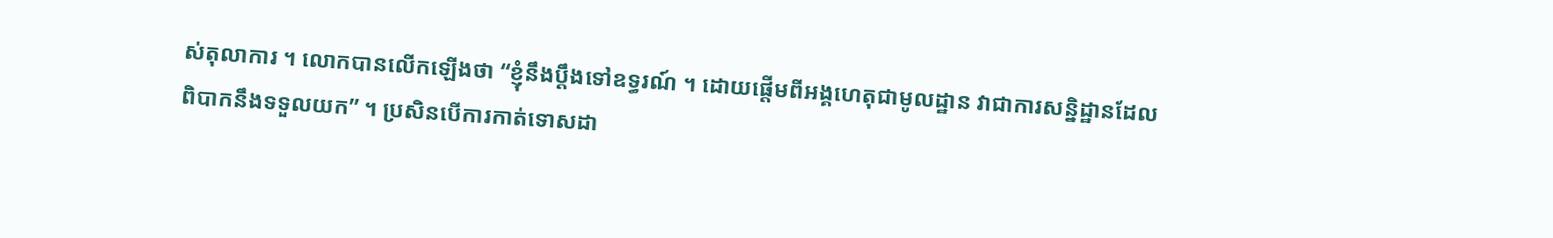ស់តុលាការ ។ លោកបានលើកឡើងថា “ខ្ញុំនឹងប្តឹងទៅឧទ្ធរណ៍ ។ ដោយផ្តើមពីអង្គហេតុជាមូលដ្ឋាន វាជាការសន្និដ្ឋានដែលពិបាកនឹងទទួលយក” ។ ប្រសិនបើការកាត់ទោសដា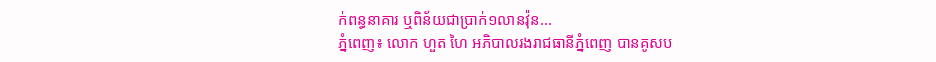ក់ពន្ធនាគារ ឬពិន័យជាប្រាក់១លានវ៉ុន...
ភ្នំពេញ៖ លោក ហួត ហៃ អភិបាលរងរាជធានីភ្នំពេញ បានគូសប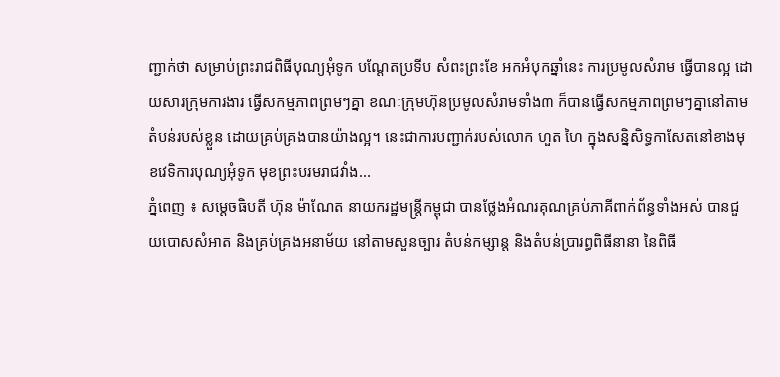ញ្ជាក់ថា សម្រាប់ព្រះរាជពិធីបុណ្យអុំទូក បណ្តែតប្រទីប សំពះព្រះខែ អកអំបុកឆ្នាំនេះ ការប្រមូលសំរាម ធ្វេីបានល្អ ដោយសារក្រុមការងារ ធ្វើសកម្មភាពព្រមៗគ្នា ខណៈក្រុមហ៊ុនប្រមូលសំរាមទាំង៣ ក៏បានធ្វើសកម្មភាពព្រមៗគ្នានៅតាមតំបន់របស់ខ្លួន ដោយគ្រប់គ្រងបានយ៉ាងល្អ។ នេះជាការបញ្ជាក់របស់លោក ហួត ហៃ ក្នុងសន្និសិទ្ធកាសែតនៅខាងមុខវេទិការបុណ្យអុំទូក មុខព្រះបរមរាជវាំង...
ភ្នំពេញ ៖ សម្ដេចធិបតី ហ៊ុន ម៉ាណែត នាយករដ្ឋមន្ដ្រីកម្ពុជា បានថ្លែងអំណរគុណគ្រប់ភាគីពាក់ព័ន្ធទាំងអស់ បានជួយបោសសំអាត និងគ្រប់គ្រងអនាម័យ នៅតាមសួនច្បារ តំបន់កម្សាន្ត និងតំបន់ប្រារព្ធពិធីនានា នៃពិធី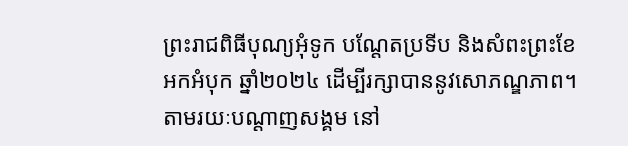ព្រះរាជពិធីបុណ្យអុំទូក បណ្តែតប្រទីប និងសំពះព្រះខែ អកអំបុក ឆ្នាំ២០២៤ ដើម្បីរក្សាបាននូវសោភណ្ឌភាព។ តាមរយៈបណ្ដាញសង្គម នៅ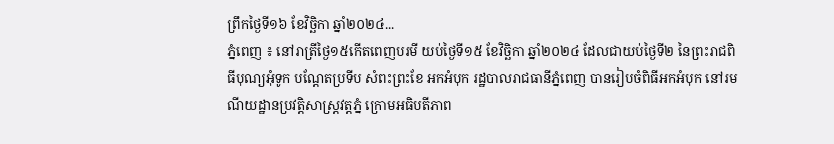ព្រឹកថ្ងៃទី១៦ ខែវិច្ឆិកា ឆ្នាំ២០២៤...
ភ្នំពេញ ៖ នៅរាត្រីថ្ងៃ១៥កើតពេញបរមី យប់ថ្ងៃទី១៥ ខែវិច្ឆិកា ឆ្នាំ២០២៤ ដែលជាយប់ថ្ងៃទី២ នៃព្រះរាជពិធីបុណ្យអុំទូក បណ្តែតប្រទីប សំពះព្រះខែ អកអំបុក រដ្ឋបាលរាជធានីភ្នំពេញ បានរៀបចំពិធីអកអំបុក នៅរមណីយដ្ឋានប្រវត្តិសាស្ត្រវត្តភ្នំ ក្រោមអធិបតីភាព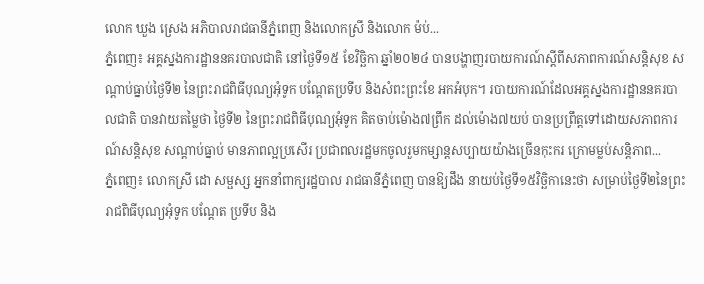លោក ឃួង ស្រេង អភិបាលរាជធានីភ្នំពេញ និងលោកស្រី និងលោក ម៉ប់...
ភ្នំពេញ៖ អគ្គស្នងការដ្ឋាននគរបាលជាតិ នៅថ្ងៃទី១៥ ខែវិច្ឆិកា ឆ្នាំ២០២៤ បានបង្ហាញរបាយការណ៍ស្ដីពីសភាពការណ៍សន្ដិសុខ សណ្តាប់ធ្នាប់ថ្ងៃទី២ នៃព្រះរាជពិធីបុណ្យអុំទូក បណ្ដែតប្រទីប និងសំពះព្រះខែ អកអំបុក។ របាយការណ៍ដែលអគ្គស្នងការដ្ឋាននគរបាលជាតិ បានវាយតម្លៃថា ថ្ងៃទី២ នៃព្រះរាជពិធីបុណ្យអុំទូក គិតចាប់ម៉ោង៧ព្រឹក ដល់ម៉ោង៧យប់ បានប្រព្រឹត្តទៅដោយសភាពការណ៍សន្តិសុខ សណ្តាប់ធ្នាប់ មានភាពល្អប្រសើរ ប្រជាពលរដ្ឋមកចូលរួមកម្សាន្ដសប្បាយយ៉ាងច្រើនកុះករ ក្រោមម្លប់សន្តិភាព...
ភ្នំពេញ៖ លោកស្រី ដោ សម្ផស្ស អ្នកនាំពាក្យរដ្ឋបាល រាជធានីភ្នំពេញ បានឱ្យដឹង នាយប់ថ្ងៃទី១៥វិច្ឆិកានេះថា សម្រាប់ថ្ងៃទី២នៃព្រះរាជពិធីបុណ្យអុំទូក បណ្ដែត ប្រទីប និង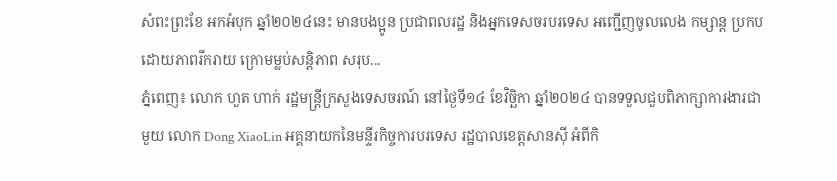សំពះព្រះខែ អកអំបុក ឆ្នាំ២០២៤នេះ មានបងប្អូន ប្រជាពលរដ្ឋ និងអ្នកទេសចរបរទេស អញ្ជើញចូលលេង កម្សាន្ត ប្រកបដោយភាពរីករាយ ក្រោមម្លប់សន្តិភាព សរុប...
ភ្នំពេញ៖ លោក ហួត ហាក់ រដ្ឋមន្រ្តីក្រសួងទេសចរណ៍ នៅថ្ងៃទី១៤ ខែវិច្ឆិកា ឆ្នាំ២០២៤ បានទទួលជួបពិភាក្សាការងារជាមួយ លោក Dong XiaoLin អគ្គនាយកនៃមន្ទីរកិច្ចការបរទេស រដ្ឋបាលខេត្តសានស៊ី អំពីកិ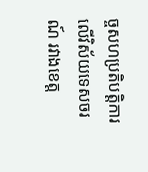ច្ចសហប្រតិបត្តិការលើវិស័យទេសចរណ៍ រវាងខេត្ត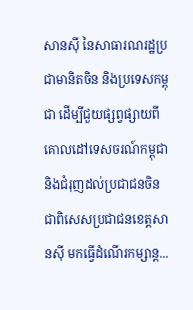សានស៊ី នៃសាធារណរដ្ឋប្រជាមានិតចិន និងប្រទេសកម្ពុជា ដើម្បីជួយផ្សព្វផ្សាយពីគោលដៅទេសចរណ៍កម្ពុជា និងជំរុញដល់ប្រជាជនចិន ជាពិសេសប្រជាជនខេត្តសានស៊ី មកធ្វើដំណើរកម្សាន្ត...